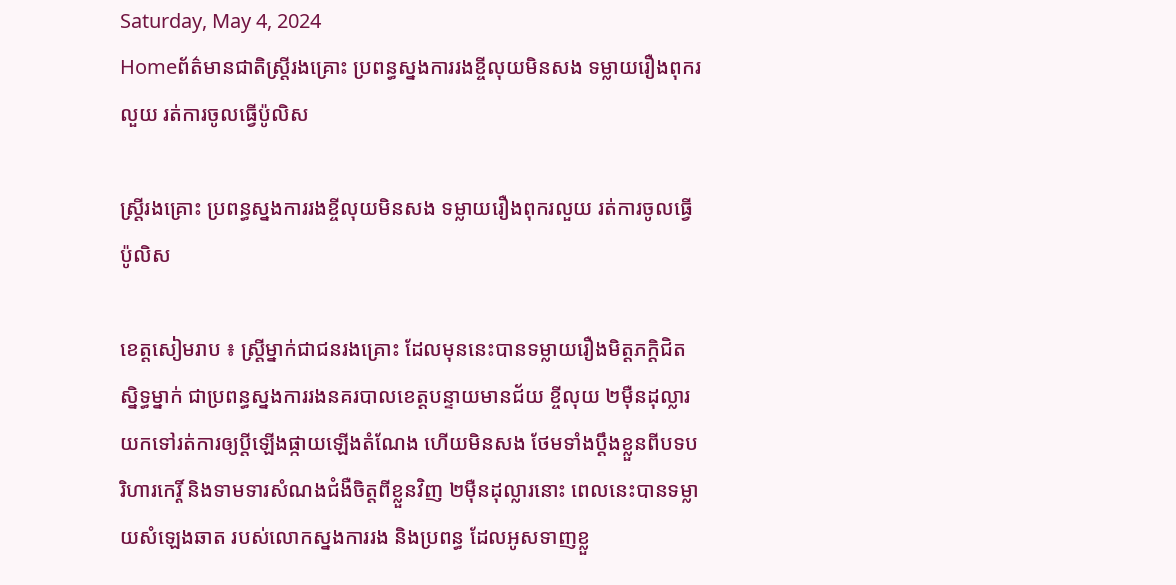Saturday, May 4, 2024
Homeព័ត៌មានជាតិស្ត្រីរងគ្រោះ ប្រពន្ធស្នងការរងខ្ចីលុយមិនសង ទម្លាយរឿងពុករលួយ រត់ការចូលធ្វើប៉ូលិស

ស្ត្រីរងគ្រោះ ប្រពន្ធស្នងការរងខ្ចីលុយមិនសង ទម្លាយរឿងពុករលួយ រត់ការចូលធ្វើប៉ូលិស

ខេត្តសៀមរាប ៖ ស្រ្តីម្នាក់ជាជនរងគ្រោះ ដែលមុននេះបានទម្លាយរឿងមិត្តភក្ដិជិតស្និទ្ធម្នាក់ ជាប្រពន្ធស្នងការរងនគរបាលខេត្តបន្ទាយមានជ័យ ខ្ចីលុយ ២ម៉ឺនដុល្លារ យកទៅរត់ការឲ្យប្តីឡើងផ្កាយឡើងតំណែង ហើយមិនសង ថែមទាំងប្ដឹងខ្លួនពីបទបរិហារកេរ្តិ៍ និងទាមទារសំណងជំងឺចិត្តពីខ្លួនវិញ ២ម៉ឺនដុល្លារនោះ ពេលនេះបានទម្លាយសំឡេងឆាត របស់លោកស្នងការរង និងប្រពន្ធ ដែលអូសទាញខ្លួ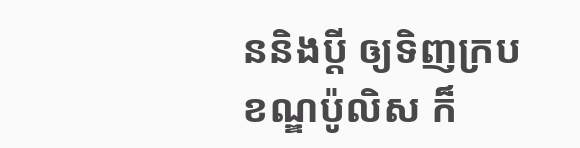ននិងប្តី ឲ្យទិញក្របខណ្ឌប៉ូលិស ក៏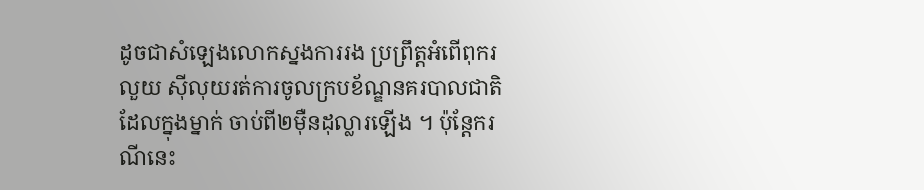ដូចជាសំឡេងលោកស្នងការរង ប្រព្រឹត្តអំពើពុករលួយ ស៊ីលុយរត់ការចូលក្របខ័ណ្ឌនគរបាលជាតិ ដែលក្នុងម្នាក់ ចាប់ពី២ម៉ឺនដុល្លារឡើង ។ ប៉ុន្តែករណីនេះ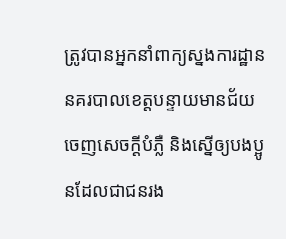ត្រូវបានអ្នកនាំពាក្យស្នងការដ្ឋាននគរបាលខេត្តបន្ទាយមានជ័យ ចេញសេចក្ដីបំភ្លឺ និងស្នើឲ្យបងប្អូនដែលជាជនរង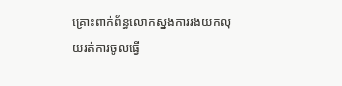គ្រោះពាក់ព័ន្ធលោកស្នងការរងយកលុយរត់ការចូលធ្វើ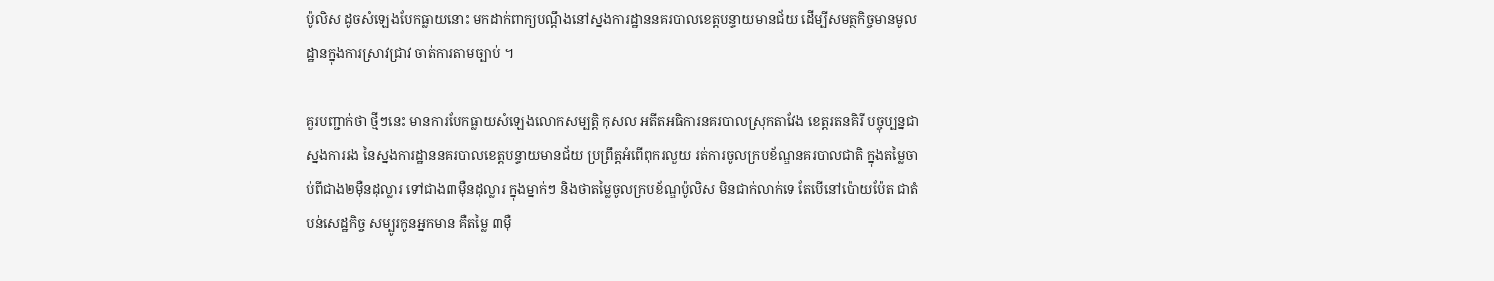ប៉ូលិស ដូចសំឡេងបែកធ្លាយនោះ មកដាក់ពាក្យបណ្ដឹងនៅស្នងការដ្ឋាននគរបាលខេត្តបន្ទាយមានជ័យ ដើម្បីសមត្ថកិច្ចមានមូលដ្ឋានក្នុងការស្រាវជ្រាវ ចាត់ការតាមច្បាប់ ។

គួរបញ្ជាក់ថា ថ្មីៗនេះ មានការបែកធ្លាយសំឡេងលោកសម្បត្តិ កុសល អតីតអធិការនគរបាលស្រុកតាវែង ខេត្តរតនគិរី បច្ចុប្បន្នជាស្នងការរង នៃស្នងការដ្ឋាននគរបាលខេត្តបន្ទាយមានជ័យ ប្រព្រឹត្តអំពើពុករលួយ រត់ការចូលក្របខ័ណ្ឌនគរបាលជាតិ ក្នុងតម្លៃចាប់ពីជាង២ម៉ឺនដុល្លារ ទៅជាង៣ម៉ឺនដុល្លារ ក្នុងម្នាក់ៗ និងថាតម្លៃចូលក្របខ័ណ្ឌប៉ូលិស មិនជាក់លាក់ទេ តែបើនៅប៉ោយប៉ែត ជាតំបន់សេដ្ឋកិច្ច សម្បូរកូនអ្នកមាន គឺតម្លៃ ៣ម៉ឺ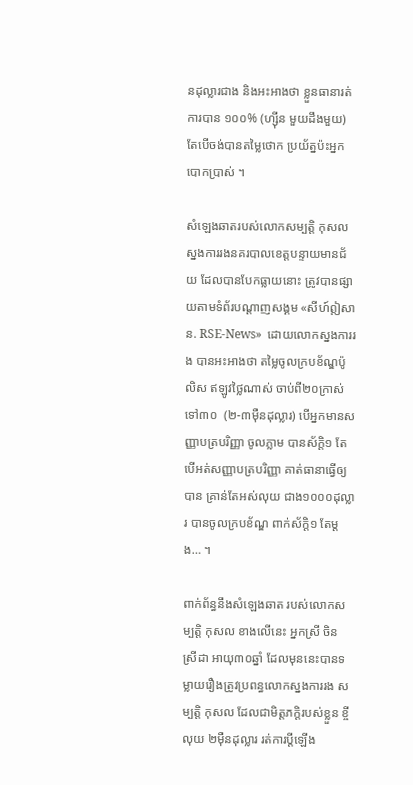នដុល្លារជាង និងអះអាងថា ខ្លួនធានារត់ការបាន ១០០% (ហ្ស៊ីន មួយដឹងមួយ) តែបើចង់បានតម្លៃថោក ប្រយ័ត្នប៉ះអ្នកបោកប្រាស់ ។

សំឡេងឆាតរបស់លោកសម្បត្តិ កុសល ស្នងការរងនគរបាលខេត្តបន្ទាយមានជ័យ ដែលបានបែកធ្លាយនោះ ត្រូវបានផ្សាយតាមទំព័របណ្តាញសង្គម «សីហ៍ឦសាន. RSE-News»  ដោយលោកស្នងការរង បានអះអាងថា តម្លៃចូលក្របខ័ណ្ឌប៉ូលិស ឥឡូវថ្លៃណាស់ ចាប់ពី២០ក្រាស់ ទៅ៣០  (២-៣ម៉ឺនដុល្លារ) បើអ្នកមានសញ្ញាបត្របរិញ្ញា ចូលភ្លាម បានស័ក្តិ១ តែបើអត់សញ្ញាបត្របរិញ្ញា គាត់ធានាធ្វើឲ្យបាន គ្រាន់តែអស់លុយ ជាង១០០០ដុល្លារ បានចូលក្របខ័ណ្ឌ ពាក់ស័ក្តិ១ តែម្តង… ។

ពាក់ព័ន្ធនឹងសំឡេងឆាត របស់លោកសម្បត្តិ កុសល ខាងលើនេះ អ្នកស្រី ចិន ស្រីដា អាយុ៣០ឆ្នាំ ដែលមុននេះបានទម្លាយរឿងត្រូវប្រពន្ធលោកស្នងការរង សម្បត្តិ កុសល ដែលជាមិត្តភក្តិរបស់ខ្លួន ខ្ចីលុយ ២ម៉ឺនដុល្លារ រត់ការប្តីឡើង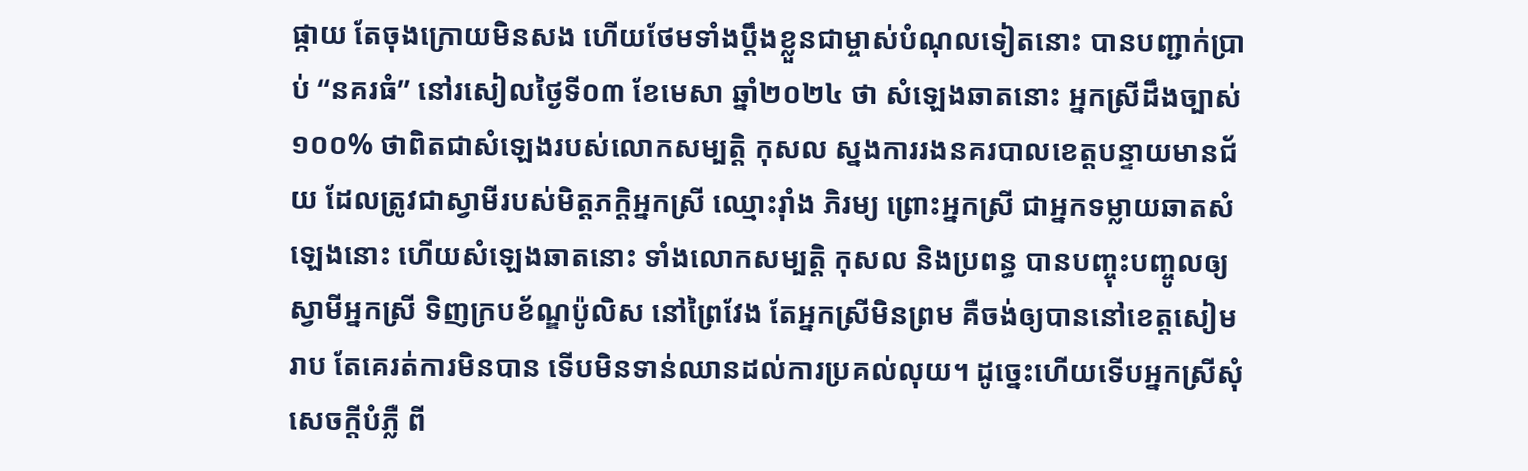ផ្កាយ តែចុងក្រោយមិនសង ហើយថែមទាំងប្ដឹងខ្លួនជាម្ចាស់បំណុលទៀតនោះ បានបញ្ជាក់ប្រាប់ “នគរធំ” នៅរសៀលថ្ងៃទី០៣ ខែមេសា ឆ្នាំ២០២៤ ថា សំឡេងឆាតនោះ អ្នកស្រីដឹងច្បាស់ ១០០% ថាពិតជាសំឡេងរបស់លោកសម្បត្តិ កុសល ស្នងការរងនគរបាលខេត្តបន្ទាយមានជ័យ ដែលត្រូវជាស្វាមីរបស់មិត្តភក្ដិអ្នកស្រី ឈ្មោះរ៉ាំង ភិរម្យ ព្រោះអ្នកស្រី ជាអ្នកទម្លាយឆាតសំឡេងនោះ ហើយសំឡេងឆាតនោះ ទាំងលោកសម្បត្តិ កុសល និងប្រពន្ធ បានបញ្ចុះបញ្ចូលឲ្យស្វាមីអ្នកស្រី ទិញក្របខ័ណ្ឌប៉ូលិស នៅព្រៃវែង តែអ្នកស្រីមិនព្រម គឺចង់ឲ្យបាននៅខេត្តសៀមរាប តែគេរត់ការមិនបាន ទើបមិនទាន់ឈានដល់ការប្រគល់លុយ។ ដូច្នេះហើយទើបអ្នកស្រីសុំសេចក្តីបំភ្លឺ ពី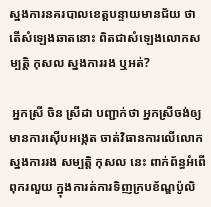ស្នងការនគរបាលខេត្តបន្ទាយមានជ័យ ថាតើសំឡេងឆាតនោះ ពិតជាសំឡេងលោកសម្បត្តិ កុសល ស្នងការរង ឬអត់?

 អ្នកស្រី ចិន ស្រីដា បញ្ជាក់ថា អ្នកស្រីចង់ឲ្យមានការស៊ើបអង្កេត ចាត់វិធានការលើលោកស្នងការរង សម្បត្តិ កុសល នេះ ពាក់ព័ន្ធអំពើពុករលួយ ក្នុងការត់ការទិញក្របខ័ណ្ឌប៉ូលិ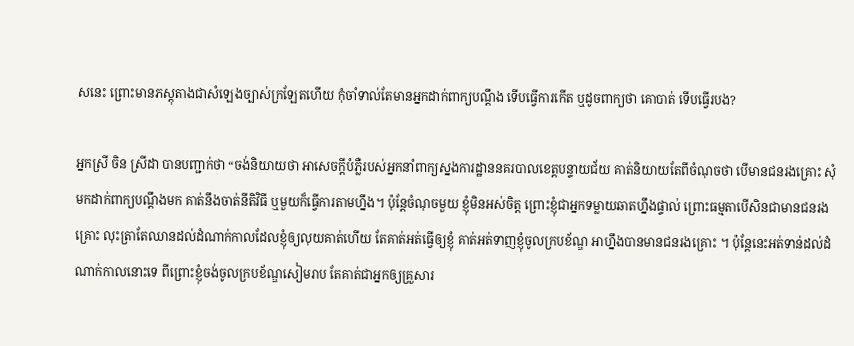សនេះ ព្រោះមានភស្តុតាងជាសំឡេងច្បាស់ក្រឡែតហើយ កុំចាំទាល់តែមានអ្នកដាក់ពាក្យបណ្តឹង ទើបធ្វើការកើត ឬដូចពាក្យថា គោបាត់ ទើបធ្វើរបង?

អ្នកស្រី ចិន ស្រីដា បានបញ្ជាក់ថា “ចង់និយាយថា អាសេចក្ដីបំភ្លឺរបស់អ្នកនាំពាក្យស្នងការដ្ឋាននគរបាលខេត្តបន្ទាយជ័យ គាត់និយាយតែពីចំណុចថា បើមានជនរងគ្រោះ សុំមកដាក់ពាក្យបណ្ដឹងមក គាត់នឹងចាត់នីតិវិធី ឬមួយក៏ធ្វើការតាមហ្នឹង។ ប៉ុន្តែចំណុចមួយ ខ្ញុំមិនអស់ចិត្ត ព្រោះខ្ញុំជាអ្នកទម្លាយឆាតហ្នឹងផ្ទាល់ ព្រោះធម្មតាបើសិនជាមានជនរងគ្រោះ លុះត្រាតែឈានដល់ដំណាក់កាលដែលខ្ញុំឲ្យលុយគាត់ហើយ តែគាត់អត់ធ្វើឲ្យខ្ញុំ គាត់អត់ទាញខ្ញុំចូលក្របខ័ណ្ឌ អាហ្នឹងបានមានជនរងគ្រោះ ។ ប៉ុន្តែនេះអត់ទាន់ដល់ដំណាក់កាលនោះទេ ពីព្រោះខ្ញុំចង់ចូលក្របខ័ណ្ឌសៀមរាប តែគាត់ជាអ្នកឲ្យគ្រួសារ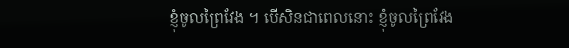ខ្ញុំចូលព្រៃវែង ។ បើសិនជាពេលនោះ ខ្ញុំចូលព្រៃវែង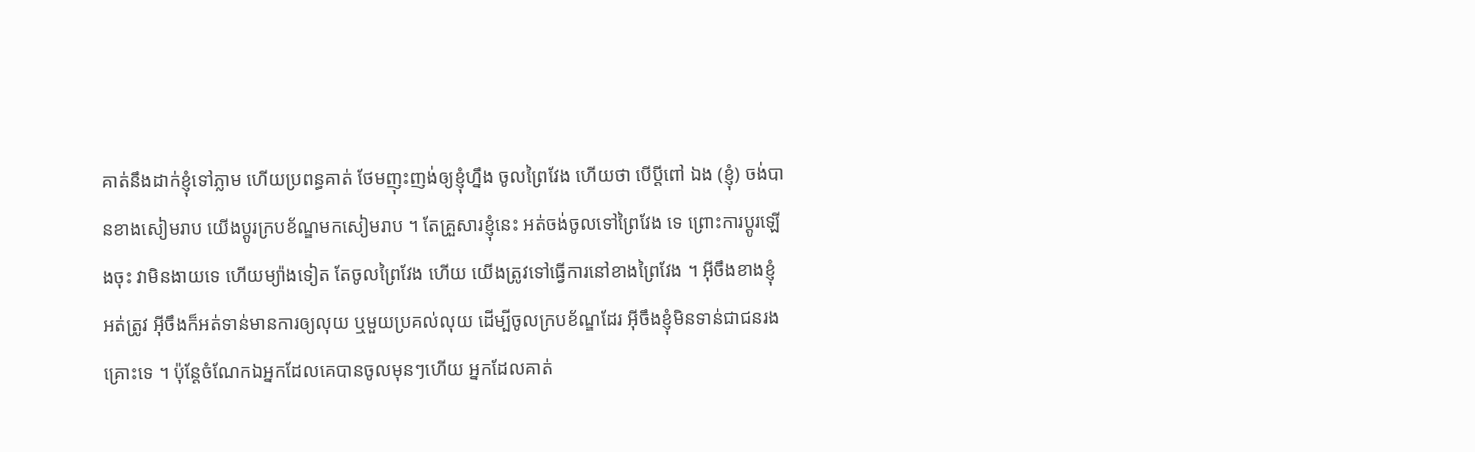គាត់នឹងដាក់ខ្ញុំទៅភ្លាម ហើយប្រពន្ធគាត់ ថែមញុះញង់ឲ្យខ្ញុំហ្នឹង ចូលព្រៃវែង ហើយថា បើប្ដីពៅ ឯង (ខ្ញុំ) ចង់បានខាងសៀមរាប យើងប្ដូរក្របខ័ណ្ឌមកសៀមរាប ។ តែគ្រួសារខ្ញុំនេះ អត់ចង់ចូលទៅព្រៃវែង ទេ ព្រោះការប្ដូរឡើងចុះ វាមិនងាយទេ ហើយម្យ៉ាងទៀត តែចូលព្រៃវែង ហើយ យើងត្រូវទៅធ្វើការនៅខាងព្រៃវែង ។ អ៊ីចឹងខាងខ្ញុំ អត់ត្រូវ អ៊ីចឹងក៏អត់ទាន់មានការឲ្យលុយ ឬមួយប្រគល់លុយ ដើម្បីចូលក្របខ័ណ្ឌដែរ អ៊ីចឹងខ្ញុំមិនទាន់ជាជនរងគ្រោះទេ ។ ប៉ុន្តែចំណែកឯអ្នកដែលគេបានចូលមុនៗហើយ អ្នកដែលគាត់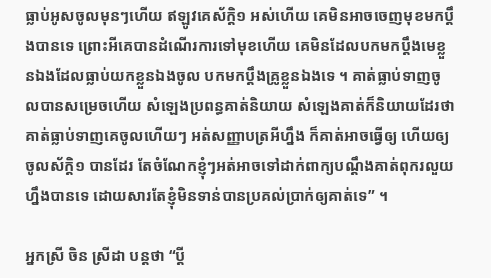ធ្លាប់អូសចូលមុនៗហើយ ឥឡូវគេស័ក្ដិ១ អស់ហើយ គេមិនអាចចេញមុខមកប្ដឹងបានទេ ព្រោះអីគេបានដំណើរការទៅមុខហើយ គេមិនដែលបកមកប្ដឹងមេខ្លួនឯងដែលធ្លាប់យកខ្លួនឯងចូល បកមកប្ដឹងគ្រូខ្លួនឯងទេ ។ គាត់ធ្លាប់ទាញចូលបានសម្រេចហើយ សំឡេងប្រពន្ធគាត់និយាយ សំឡេងគាត់ក៏និយាយដែរថា គាត់ធ្លាប់ទាញគេចូលហើយៗ អត់សញ្ញាបត្រអីហ្នឹង ក៏គាត់អាចធ្វើឲ្យ ហើយឲ្យចូលស័ក្ដិ១ បានដែរ តែចំណែកខ្ញុំៗអត់អាចទៅដាក់ពាក្យបណ្ដឹងគាត់ពុករលួយហ្នឹងបានទេ ដោយសារតែខ្ញុំមិនទាន់បានប្រគល់ប្រាក់ឲ្យគាត់ទេ” ។

អ្នកស្រី ចិន ស្រីដា បន្តថា “ប្ដី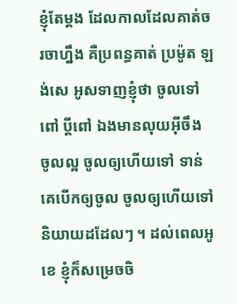ខ្ញុំតែម្ដង ដែលកាលដែលគាត់ចរចាហ្នឹង គឺប្រពន្ធគាត់ ប្រម៉ូត ឡង់សេ អូសទាញខ្ញុំថា ចូលទៅពៅ ប្ដីពៅ ឯងមានលុយអ៊ីចឹង ចូលល្អ ចូលឲ្យហើយទៅ ទាន់គេបើកឲ្យចូល ចូលឲ្យហើយទៅ និយាយដដែលៗ ។ ដល់ពេលអូខេ ខ្ញុំក៏សម្រេចចិ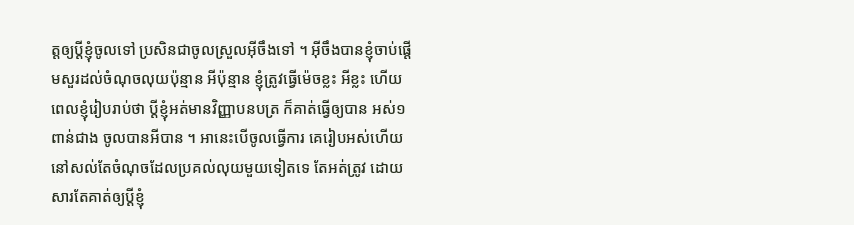ត្តឲ្យប្ដីខ្ញុំចូលទៅ ប្រសិនជាចូលស្រួលអ៊ីចឹងទៅ ។ អ៊ីចឹងបានខ្ញុំចាប់ផ្ដើមសួរដល់ចំណុចលុយប៉ុន្មាន អីប៉ុន្មាន ខ្ញុំត្រូវធ្វើម៉េចខ្លះ អីខ្លះ ហើយពេលខ្ញុំរៀបរាប់ថា ប្ដីខ្ញុំអត់មានវិញ្ញាបនបត្រ ក៏គាត់ធ្វើឲ្យបាន អស់១ពាន់ជាង ចូលបានអីបាន ។ អានេះបើចូលធ្វើការ គេរៀបអស់ហើយ នៅសល់តែចំណុចដែលប្រគល់លុយមួយទៀតទេ តែអត់ត្រូវ ដោយសារតែគាត់ឲ្យប្ដីខ្ញុំ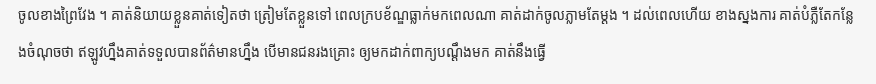ចូលខាងព្រៃវែង ។ គាត់និយាយខ្លួនគាត់ទៀតថា ត្រៀមតែខ្លួនទៅ ពេលក្របខ័ណ្ឌធ្លាក់មកពេលណា គាត់ដាក់ចូលភ្លាមតែម្ដង ។ ដល់ពេលហើយ ខាងស្នងការ គាត់បំភ្លឺតែកន្លែងចំណុចថា ឥឡូវហ្នឹងគាត់ទទួលបានព័ត៌មានហ្នឹង បើមានជនរងគ្រោះ ឲ្យមកដាក់ពាក្យបណ្ដឹងមក គាត់នឹងធ្វើ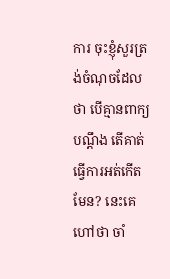ការ ចុះខ្ញុំសួរត្រង់ចំណុចដែលថា បើគ្មានពាក្យបណ្ដឹង តើគាត់ធ្វើការអត់កើតមែន? នេះគេហៅថា ចាំ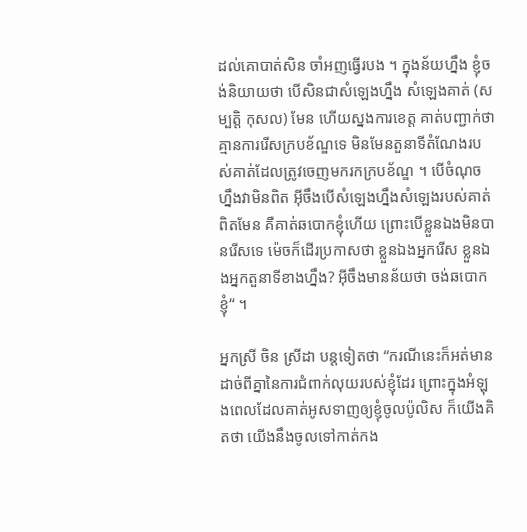ដល់គោបាត់សិន ចាំអញធ្វើរបង ។ ក្នុងន័យហ្នឹង ខ្ញុំចង់និយាយថា បើសិនជាសំឡេងហ្នឹង សំឡេងគាត់ (សម្បត្តិ កុសល) មែន ហើយស្នងការខេត្ត គាត់បញ្ជាក់ថា គ្មានការរើសក្របខ័ណ្ឌទេ មិនមែនតួនាទីតំណែងរបស់គាត់ដែលត្រូវចេញមករកក្របខ័ណ្ឌ ។ បើចំណុចហ្នឹងវាមិនពិត អ៊ីចឹងបើសំឡេងហ្នឹងសំឡេងរបស់គាត់ពិតមែន គឺគាត់ឆបោកខ្ញុំហើយ ព្រោះបើខ្លួនឯងមិនបានរើសទេ ម៉េចក៏ដើរប្រកាសថា ខ្លួនឯងអ្នករើស ខ្លួនឯងអ្នកតួនាទីខាងហ្នឹង? អ៊ីចឹងមានន័យថា ចង់ឆបោកខ្ញុំ“ ។

អ្នកស្រី ចិន ស្រីដា បន្តទៀតថា “ករណីនេះក៏អត់មានដាច់ពីគ្នានៃការជំពាក់លុយរបស់ខ្ញុំដែរ ព្រោះក្នុងអំឡុងពេលដែលគាត់អូសទាញឲ្យខ្ញុំចូលប៉ូលិស ក៏យើងគិតថា យើងនឹងចូលទៅកាត់កង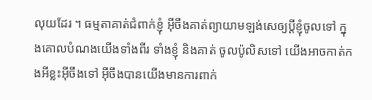លុយដែរ ។ ធម្មតាគាត់ជំពាក់ខ្ញុំ អ៊ីចឹងគាត់ព្យាយាមឡង់សេឲ្យប្ដីខ្ញុំចូលទៅ ក្នុងគោលបំណងយើងទាំងពីរ ទាំងខ្ញុំ និងគាត់ ចូលប៉ូលិសទៅ យើងអាចកាត់កងអីខ្លះអ៊ីចឹងទៅ អ៊ីចឹងបានយើងមានការពាក់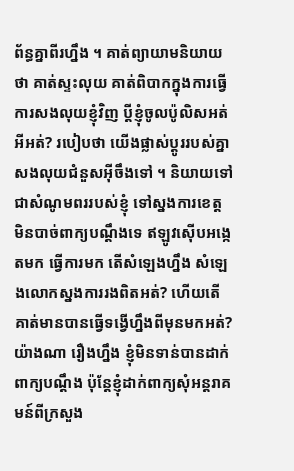ព័ន្ធគ្នាពីរហ្នឹង ។ គាត់ព្យាយាមនិយាយថា គាត់ស្ទះលុយ គាត់ពិបាកក្នុងការធ្វើការសងលុយខ្ញុំវិញ ប្ដីខ្ញុំចូលប៉ូលិសអត់ អីអត់? របៀបថា យើងផ្លាស់ប្ដូររបស់គ្នា សងលុយជំនួសអ៊ីចឹងទៅ ។ និយាយទៅ ជាសំណូមពររបស់ខ្ញុំ ទៅស្នងការខេត្ត មិនបាច់ពាក្យបណ្ដឹងទេ ឥឡូវស៊ើបអង្កេតមក ធ្វើការមក តើសំឡេងហ្នឹង សំឡេងលោកស្នងការរងពិតអត់? ហើយតើគាត់មានបានធ្វើទង្វើហ្នឹងពីមុនមកអត់? យ៉ាងណា រឿងហ្នឹង ខ្ញុំមិនទាន់បានដាក់ពាក្យបណ្ដឹង ប៉ុន្តែខ្ញុំដាក់ពាក្យសុំអន្តរាគមន៍ពីក្រសួង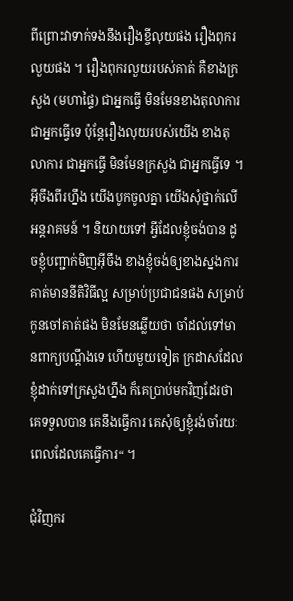ពីព្រោះវាទាក់ទងនឹងរឿងខ្ចីលុយផង រឿងពុករលួយផង ។ រឿងពុករលួយរបស់គាត់ គឺខាងក្រសួង (មហាផ្ទៃ) ជាអ្នកធ្វើ មិនមែនខាងតុលាការ ជាអ្នកធ្វើទេ ប៉ុន្តែរឿងលុយរបស់យើង ខាងតុលាការ ជាអ្នកធ្វើ មិនមែនក្រសួង ជាអ្នកធ្វើទេ ។ អ៊ីចឹងពីរហ្នឹង យើងបូកចូលគ្នា យើងសុំថ្នាក់លើអន្តរាគមន៍ ។ និយាយទៅ អ្វីដែលខ្ញុំចង់បាន ដូចខ្ញុំបញ្ជាក់មិញអ៊ីចឹង ខាងខ្ញុំចង់ឲ្យខាងស្នងការ គាត់មាននីតិវិធីល្អ សម្រាប់ប្រជាជនផង សម្រាប់កូនចៅគាត់ផង មិនមែនឆ្លើយថា ចាំដល់ទៅមានពាក្យបណ្ដឹងទេ ហើយមួយទៀត ក្រដាសដែលខ្ញុំដាក់ទៅក្រសួងហ្នឹង ក៏គេប្រាប់មកវិញដែរថា គេទទួលបាន គេនឹងធ្វើការ គេសុំឲ្យខ្ញុំរង់ចាំរយៈពេលដែលគេធ្វើការ“ ។

ជុំវិញករ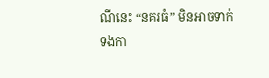ណីនេះ “នគរធំ” មិនអាចទាក់ទងកា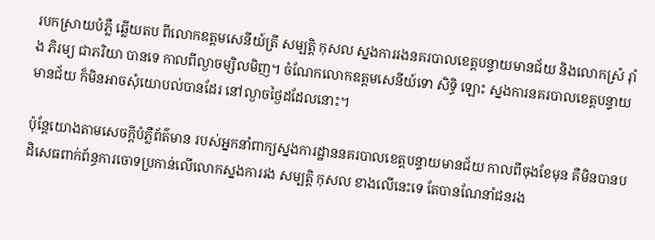របកស្រាយបំភ្លឺ ឆ្លើយតប ពីលោកឧត្ដមសេនីយ៍ត្រី សម្បត្តិ កុសល ស្នងការរងនគរបាលខេត្តបន្ទាយមានជ័យ និងលោកស្រ៉ រ៉ាំង ភិរម្យ ជាភរិយា បានទេ កាលពីល្ងាចម្សិលមិញ។ ចំណែកលោកឧត្ដមសេនីយ៍ទោ សិទ្ធិ ឡោះ ស្នងការនគរបាលខេត្តបន្ទាយមានជ័យ ក៏មិនអាចសុំយោបល់បានដែរ នៅល្ងាចថ្ងៃដដែលនោះ។

ប៉ុន្តែយោងតាមសេចក្ដីបំភ្លឺព័ត៌មាន របស់អ្នកនាំពាក្យស្នងការដ្ឋាននគរបាលខេត្តបន្ទាយមានជ័យ កាលពីចុងខែមុន គឺមិនបានបដិសេធពាក់ព័ន្ធការចោទប្រកាន់លើលោកស្នងការរង សម្បត្តិ កុសល ខាងលើនេះទេ តែបានណែនាំជនរង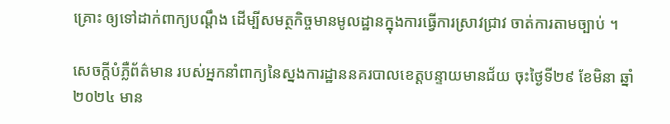គ្រោះ ឲ្យទៅដាក់ពាក្យបណ្ដឹង ដើម្បីសមត្ថកិច្ចមានមូលដ្ឋានក្នុងការធ្វើការស្រាវជ្រាវ ចាត់ការតាមច្បាប់ ។

សេចក្ដីបំភ្លឺព័ត៌មាន របស់អ្នកនាំពាក្យនៃស្នងការដ្ឋាននគរបាលខេត្តបន្ទាយមានជ័យ ចុះថ្ងៃទី២៩ ខែមិនា ឆ្នាំ២០២៤ មាន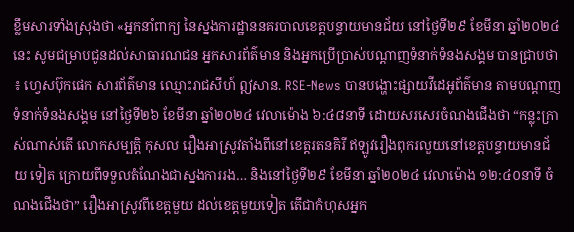ខ្លឹមសារទាំងស្រុងថា «អ្នកនាំពាក្យ នៃស្នងការដ្ឋាននគរបាលខេត្តបន្ទាយមានជ័យ នៅថ្ងៃទី២៩ ខែមីនា ឆ្នាំ២០២៤ នេះ សូមជម្រាបជូនដល់សាធារណជន អ្នកសារព័ត៌មាន និងអ្នកប្រើប្រាស់បណ្តាញទំនាក់ទំនងសង្គម បានជ្រាបថា ៖ ហ្វេសប៊ុកផេក សារព័ត៌មាន ឈ្មោះរាជសីហ៍ ឦសាន. RSE-News បានបង្ហោះផ្សាយវីដេអូព័ត៌មាន តាមបណ្តាញទំនាក់ទំនងសង្គម នៅថ្ងៃទី២៦ ខែមីនា ឆ្នាំ២០២៤ វេលាម៉ោង ៦:៤៨នាទី ដោយសរសេរចំណងជើងថា “កន្លុះក្រាស់ណាស់តើ លោកសម្បត្តិ កុសល រឿងអាស្រូវតាំងពីនៅខេត្តរតនគិរី ឥឡូវរឿងពុករលួយនៅខេត្តបន្ទាយមានជ័យ ទៀត ក្រោយពីទទួលតំណែងជាស្នងការរង… និងនៅថ្ងៃទី២៩ ខែមីនា ឆ្នាំ២០២៤ វេលាម៉ោង ១២:៤០នាទី ចំណងជើងថា” រឿងអាស្រូវពីខេត្តមួយ ដល់ខេត្តមួយទៀត តើជាកំហុសអ្នក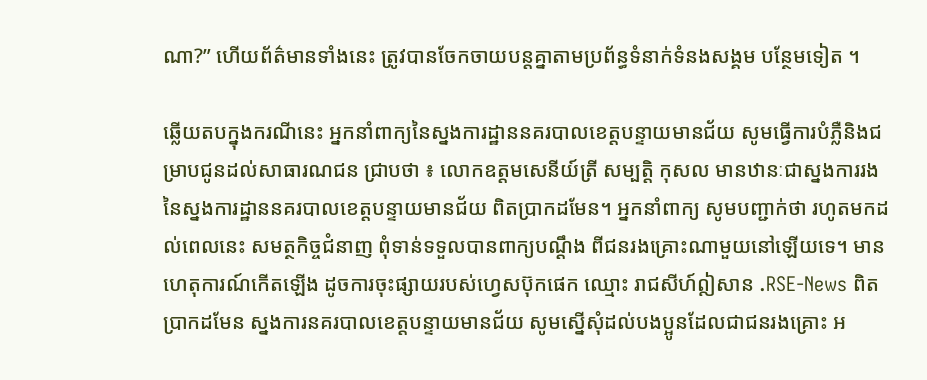ណា?” ហើយព័ត៌មានទាំងនេះ ត្រូវបានចែកចាយបន្តគ្នាតាមប្រព័ន្ធទំនាក់ទំនងសង្គម បន្ថែមទៀត ។

ឆ្លើយតបក្នុងករណីនេះ អ្នកនាំពាក្យនៃស្នងការដ្ឋាននគរបាលខេត្តបន្ទាយមានជ័យ សូមធ្វើការបំភ្លឺនិងជម្រាបជូនដល់សាធារណជន ជ្រាបថា ៖ លោកឧត្តមសេនីយ៍ត្រី សម្បត្តិ កុសល មានឋានៈជាស្នងការរង នៃស្នងការដ្ឋាននគរបាលខេត្តបន្ទាយមានជ័យ ពិតប្រាកដមែន។ អ្នកនាំពាក្យ សូមបញ្ជាក់ថា រហូតមកដល់ពេលនេះ សមត្ថកិច្ចជំនាញ ពុំទាន់ទទួលបានពាក្យបណ្ដឹង ពីជនរងគ្រោះណាមួយនៅឡើយទេ។ មានហេតុការណ៍កើតឡើង ដូចការចុះផ្សាយរបស់ហ្វេសប៊ុកផេក ឈ្មោះ រាជសីហ៍ឦសាន .RSE-News ពិតប្រាកដមែន ស្នងការនគរបាលខេត្តបន្ទាយមានជ័យ សូមស្នើសុំដល់បងប្អូនដែលជាជនរងគ្រោះ អ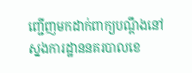ញ្ជើញមកដាក់ពាក្យបណ្ដឹងនៅ ស្នងការដ្ឋាននគរបាលខេ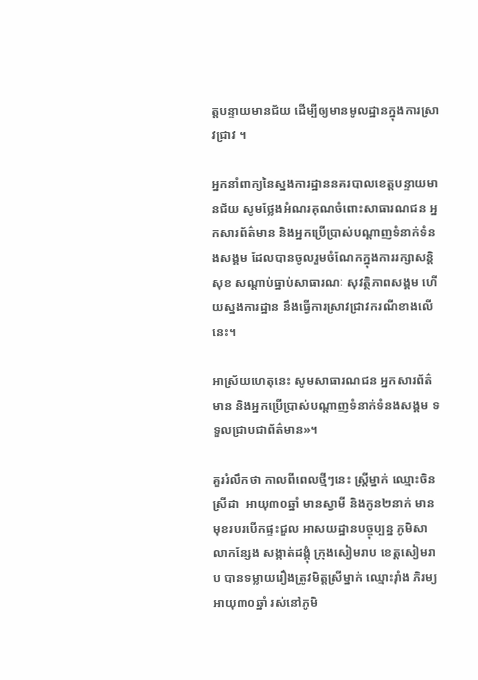ត្តបន្ទាយមានជ័យ ដើម្បីឲ្យមានមូលដ្ឋានក្នុងការស្រាវជ្រាវ ។

អ្នកនាំពាក្យនៃស្នងការដ្ឋាននគរបាលខេត្តបន្ទាយមានជ័យ សូមថ្លែងអំណរគុណចំពោះសាធារណជន អ្នកសារព័ត៌មាន និងអ្នកប្រើប្រាស់បណ្តាញទំនាក់ទំនងសង្គម ដែលបានចូលរួមចំណែកក្នុងការរក្សាសន្តិសុខ សណ្តាប់ធ្នាប់សាធារណៈ សុវត្ថិភាពសង្គម ហើយស្នងការដ្ឋាន នឹងធ្វើការស្រាវជ្រាវករណីខាងលើនេះ។

អាស្រ័យហេតុនេះ សូមសាធារណជន អ្នកសារព័ត៌មាន និងអ្នកប្រើប្រាស់បណ្តាញទំនាក់ទំនងសង្គម ទទួលជ្រាបជាព័ត៌មាន»។

គួររំលឹកថា កាលពីពេលថ្មីៗនេះ ស្រ្តីម្នាក់ ឈ្មោះចិន ស្រីដា  អាយុ៣០ឆ្នាំ មានស្វាមី និងកូន២នាក់ មានមុខរបរបើកផ្ទះជួល អាសយដ្ឋានបច្ចុប្បន្ន ភូមិសាលាកន្សែង សង្កាត់ដង្គុំ ក្រុងសៀមរាប ខេត្តសៀមរាប បានទម្លាយរឿងត្រូវមិត្តស្រីម្នាក់ ឈ្មោះរ៉ាំង ភិរម្យ អាយុ៣០ឆ្នាំ រស់នៅភូមិ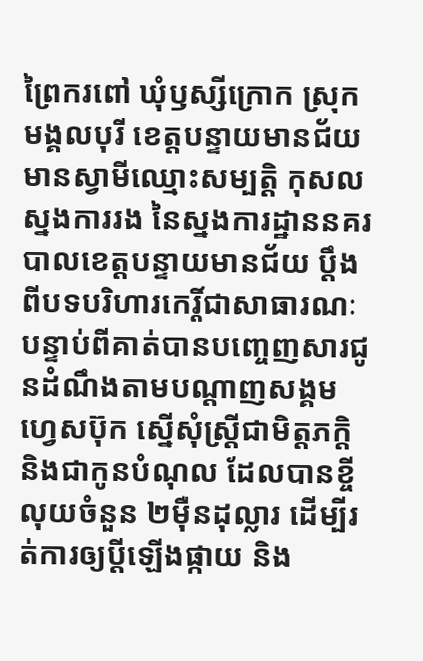ព្រៃករពៅ ឃុំឫស្សីក្រោក ស្រុកមង្គលបុរី ខេត្តបន្ទាយមានជ័យ មានស្វាមីឈ្មោះសម្បត្តិ កុសល ស្នងការរង នៃស្នងការដ្ឋាននគរបាលខេត្តបន្ទាយមានជ័យ ប្ដឹងពីបទបរិហារកេរ្តិ៍ជាសាធារណៈ បន្ទាប់ពីគាត់បានបញ្ចេញសារជូនដំណឹងតាមបណ្តាញសង្គម ហ្វេសប៊ុក ស្នើសុំស្រី្តជាមិត្តភក្តិ និងជាកូនបំណុល ដែលបានខ្ចីលុយចំនួន ២ម៉ឺនដុល្លារ ដើម្បីរត់ការឲ្យប្តីឡើងផ្កាយ និង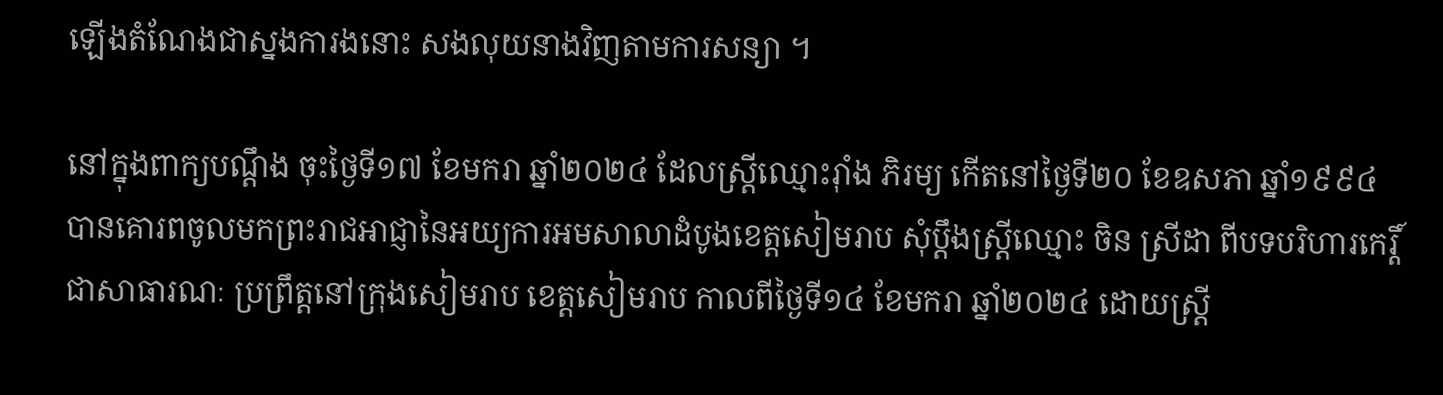ឡើងតំណែងជាស្នងការងនោះ សងលុយនាងវិញតាមការសន្យា ។

នៅក្នុងពាក្យបណ្ដឹង ចុះថ្ងៃទី១៧ ខែមករា ឆ្នាំ២០២៤ ដែលស្រី្តឈ្មោះរ៉ាំង ភិរម្យ កើតនៅថ្ងៃទី២០ ខែឧសភា ឆ្នាំ១៩៩៤ បានគោរពចូលមកព្រះរាជអាជ្ញានៃអយ្យការអមសាលាដំបូងខេត្តសៀមរាប សុំប្ដឹងស្រ្តីឈ្មោះ ចិន ស្រីដា ពីបទបរិហារកេរ្តិ៍ជាសាធារណៈ ប្រព្រឹត្តនៅក្រុងសៀមរាប ខេត្តសៀមរាប កាលពីថ្ងៃទី១៤ ខែមករា ឆ្នាំ២០២៤ ដោយស្ត្រី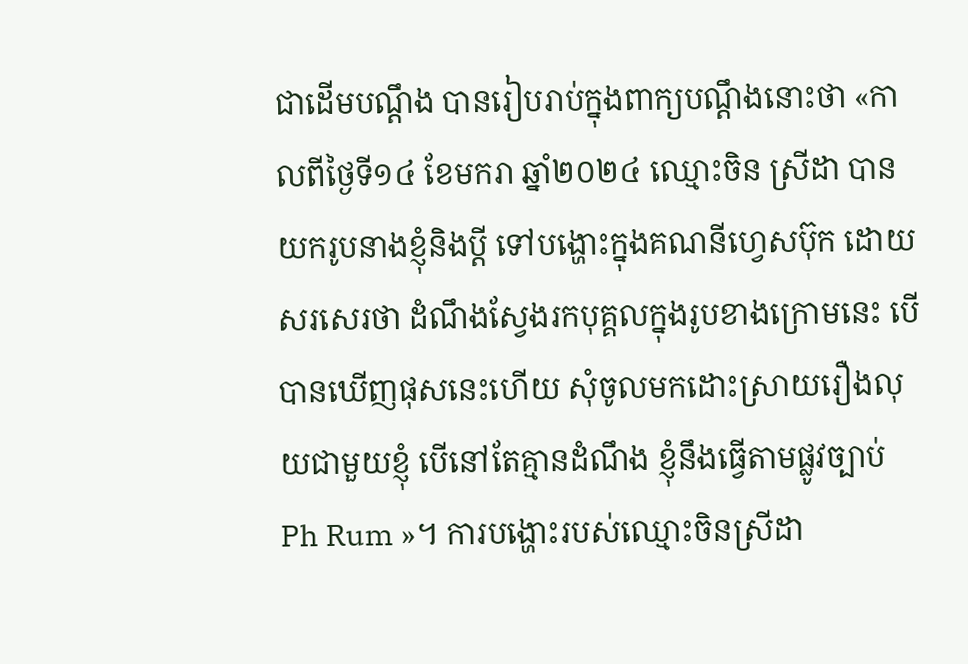ជាដើមបណ្តឹង បានរៀបរាប់ក្នុងពាក្យបណ្តឹងនោះថា «កាលពីថ្ងៃទី១៤ ខែមករា ឆ្នាំ២០២៤ ឈ្មោះចិន ស្រីដា បានយករូបនាងខ្ញុំនិងប្ដី ទៅបង្ហោះក្នុងគណនីហ្វេសប៊ុក ដោយសរសេរថា ដំណឹងស្វែងរកបុគ្គលក្នុងរូបខាងក្រោមនេះ បើបានឃើញផុសនេះហើយ សុំចូលមកដោះស្រាយរឿងលុយជាមួយខ្ញុំ បើនៅតែគ្មានដំណឹង ខ្ញុំនឹងធ្វើតាមផ្លូវច្បាប់ Ph Rum »។ ការបង្ហោះរបស់ឈ្មោះចិនស្រីដា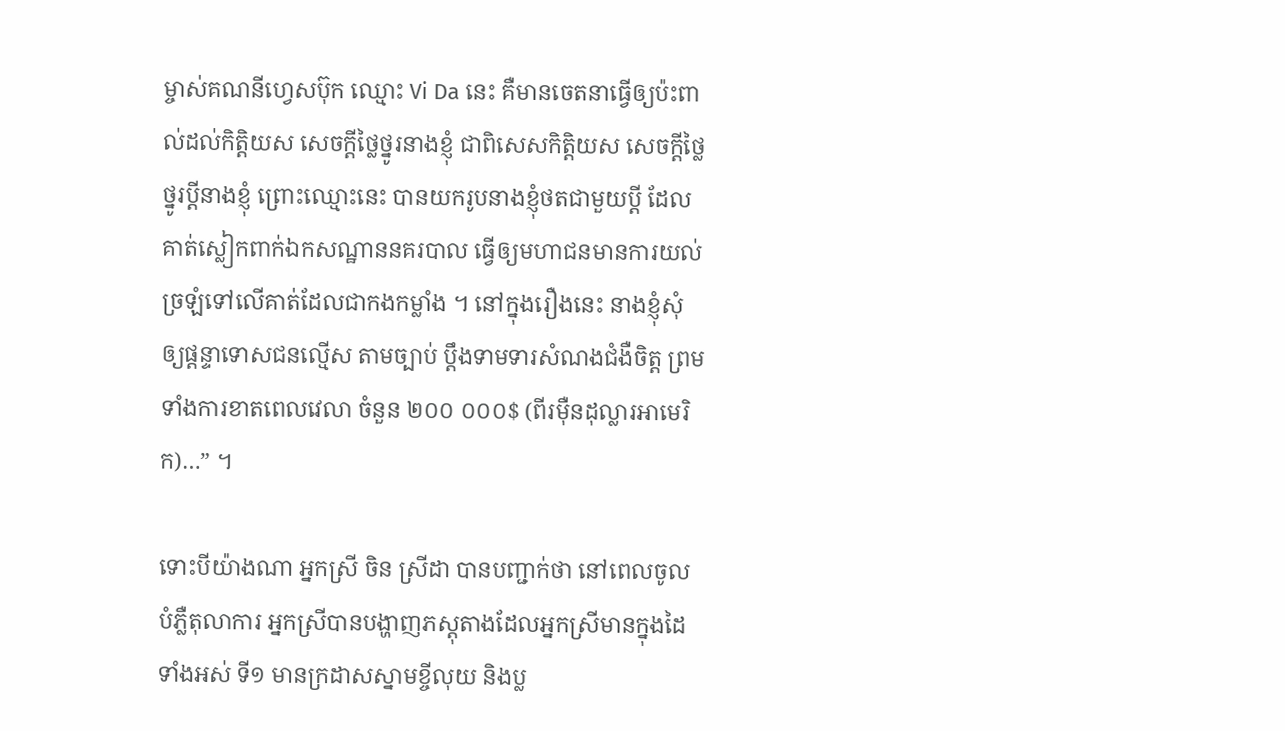ម្ចាស់គណនីហ្វេសប៊ុក ឈ្មោះ Vi Da នេះ គឺមានចេតនាធ្វើឲ្យប៉ះពាល់ដល់កិត្តិយស សេចក្ដីថ្លៃថ្នូរនាងខ្ញុំ ជាពិសេសកិត្តិយស សេចក្ដីថ្លៃថ្នូរប្ដីនាងខ្ញុំ ព្រោះឈ្មោះនេះ បានយករូបនាងខ្ញុំថតជាមួយប្ដី ដែលគាត់ស្លៀកពាក់ឯកសណ្ឋាននគរបាល ធ្វើឲ្យមហាជនមានការយល់ច្រឡំទៅលើគាត់ដែលជាកងកម្លាំង ។ នៅក្នុងរឿងនេះ នាងខ្ញុំសុំឲ្យផ្ដន្ទាទោសជនល្មើស តាមច្បាប់ ប្ដឹងទាមទារសំណងជំងឺចិត្ត ព្រមទាំងការខាតពេលវេលា ចំនួន ២០០ ០០០$ (ពីរម៉ឺនដុល្លារអាមេរិក)…” ។

ទោះបីយ៉ាងណា អ្នកស្រី ចិន ស្រីដា បានបញ្ជាក់ថា នៅពេលចូលបំភ្លឺតុលាការ អ្នកស្រីបានបង្ហាញភស្តុតាងដែលអ្នកស្រីមានក្នុងដៃទាំងអស់ ទី១ មានក្រដាសស្នាមខ្ចីលុយ និងប្ល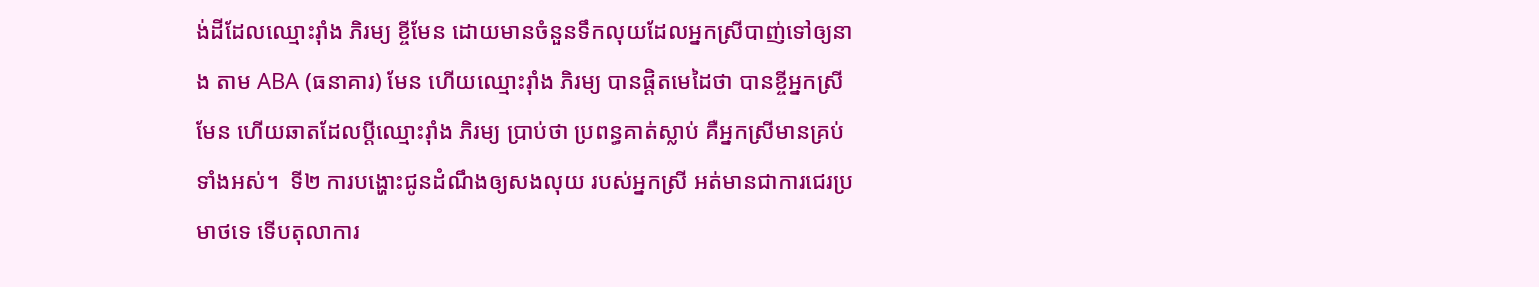ង់ដីដែលឈ្មោះរ៉ាំង ភិរម្យ ខ្ចីមែន ដោយមានចំនួនទឹកលុយដែលអ្នកស្រីបាញ់ទៅឲ្យនាង តាម ABA (ធនាគារ) មែន ហើយឈ្មោះរ៉ាំង ភិរម្យ បានផ្ដិតមេដៃថា បានខ្ចីអ្នកស្រីមែន ហើយឆាតដែលប្ដីឈ្មោះរ៉ាំង ភិរម្យ ប្រាប់ថា ប្រពន្ធគាត់ស្លាប់ គឺអ្នកស្រីមានគ្រប់ទាំងអស់។  ទី២ ការបង្ហោះជូនដំណឹងឲ្យសងលុយ របស់អ្នកស្រី អត់មានជាការជេរប្រមាថទេ ទើបតុលាការ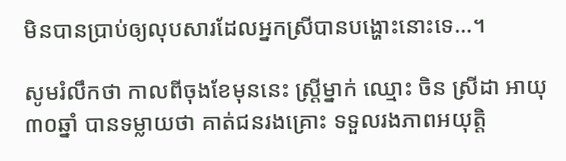មិនបានប្រាប់ឲ្យលុបសារដែលអ្នកស្រីបានបង្ហោះនោះទេ…។

សូមរំលឹកថា កាលពីចុងខែមុននេះ ស្រ្តីម្នាក់ ឈ្មោះ ចិន ស្រីដា អាយុ៣០ឆ្នាំ បានទម្លាយថា គាត់ជនរងគ្រោះ ទទួលរងភាពអយុត្តិ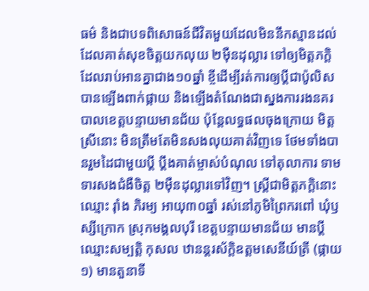ធម៌ និងជាបទពិសោធន៍ជីវិតមួយដែលមិននឹកស្មានដល់ ដែលគាត់សុខចិត្តយកលុយ ២ម៉ឺនដុល្លារ ទៅឲ្យមិត្តភក្ដិដែលរាប់អានគ្នាជាង១០ឆ្នាំ ខ្ចីដើម្បីរត់ការឲ្យប្ដីជាប៉ូលិស បានឡើងពាក់ផ្កាយ និងឡើងតំណែងជាស្នងការរងនគរបាលខេត្តបន្ទាយមានជ័យ ប៉ុន្តែលទ្ធផលចុងក្រោយ មិត្ដស្រីនោះ មិនត្រឹមតែមិនសងលុយគាត់វិញទេ ថែមទាំងបានរួមដៃជាមួយប្ដី ប្ដឹងគាត់ម្ចាស់បំណុល ទៅតុលាការ ទាមទារសងជំងឺចិត្ត ២ម៉ឺនដុល្លារទៅវិញ។ ស្ត្រីជាមិត្តភក្តិនោះ ឈ្មោះ រ៉ាំង ភិរម្យ អាយុ៣០ឆ្នាំ រស់នៅភូមិព្រៃករពៅ ឃុំឫស្សីក្រោក ស្រុកមង្គលបុរី ខេត្តបន្ទាយមានជ័យ មានប្តីឈ្មោះសម្បត្តិ កុសល ឋានន្តរស័ក្តិឧត្តមសេនីយ៍ត្រី (ផ្កាយ១) មានតួនាទី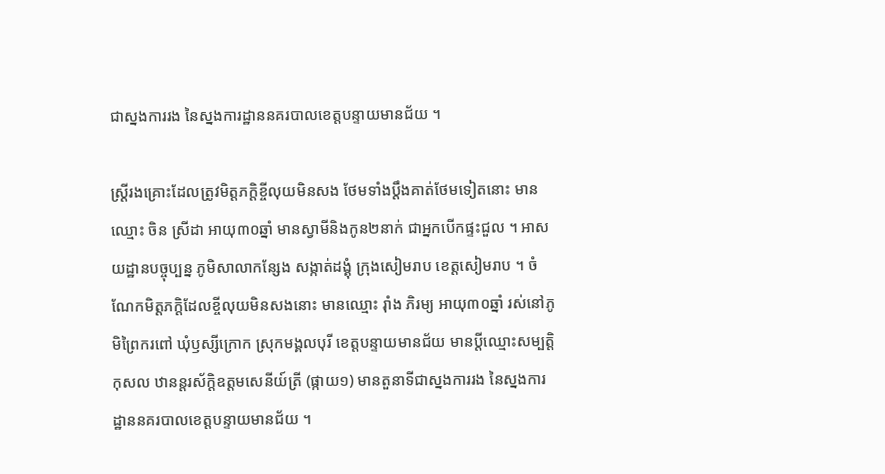ជាស្នងការរង នៃស្នងការដ្ឋាននគរបាលខេត្តបន្ទាយមានជ័យ ។

ស្រ្ដីរងគ្រោះដែលត្រូវមិត្តភក្ដិខ្ចីលុយមិនសង ថែមទាំងប្តឹងគាត់ថែមទៀតនោះ មានឈ្មោះ ចិន ស្រីដា អាយុ៣០ឆ្នាំ មានស្វាមីនិងកូន២នាក់ ជាអ្នកបើកផ្ទះជួល ។ អាសយដ្ឋានបច្ចុប្បន្ន ភូមិសាលាកន្សែង សង្កាត់ដង្គុំ ក្រុងសៀមរាប ខេត្តសៀមរាប ។ ចំណែកមិត្តភក្តិដែលខ្ចីលុយមិនសងនោះ មានឈ្មោះ រ៉ាំង ភិរម្យ អាយុ៣០ឆ្នាំ រស់នៅភូមិព្រៃករពៅ ឃុំឫស្សីក្រោក ស្រុកមង្គលបុរី ខេត្តបន្ទាយមានជ័យ មានប្តីឈ្មោះសម្បត្តិ កុសល ឋានន្តរស័ក្តិឧត្តមសេនីយ៍ត្រី (ផ្កាយ១) មានតួនាទីជាស្នងការរង នៃស្នងការដ្ឋាននគរបាលខេត្តបន្ទាយមានជ័យ ។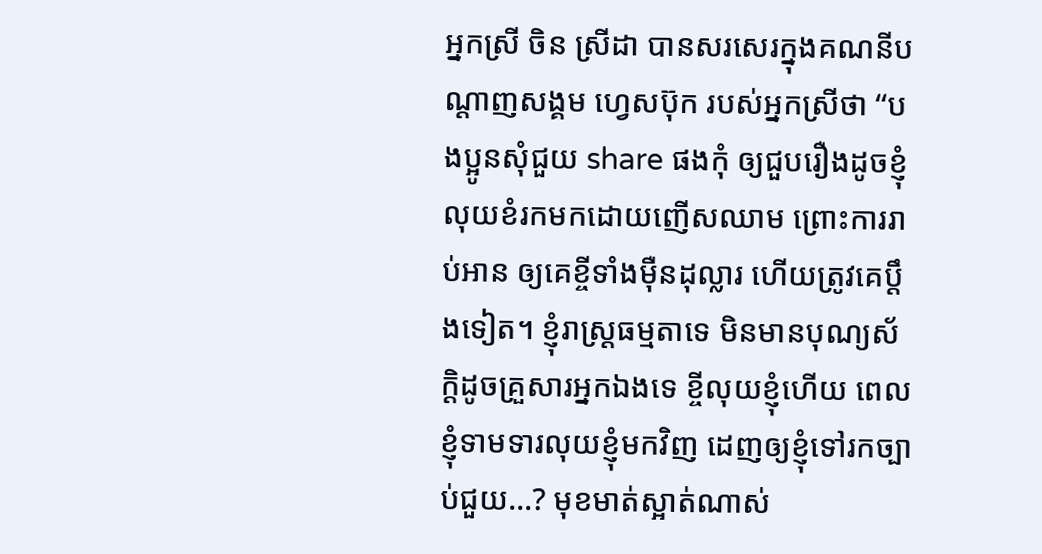អ្នកស្រី ចិន ស្រីដា បានសរសេរក្នុងគណនីបណ្ដាញសង្គម ហ្វេសប៊ុក របស់អ្នកស្រីថា “បងប្អូនសុំជួយ share ផងកុំ ឲ្យជួបរឿងដូចខ្ញុំ លុយខំរកមកដោយញើសឈាម ព្រោះការរាប់អាន ឲ្យគេខ្ចីទាំងម៉ឺនដុល្លារ ហើយត្រូវគេប្តឹងទៀត។ ខ្ញុំរាស្ត្រធម្មតាទេ មិនមានបុណ្យស័ក្ដិដូចគ្រួសារអ្នកឯងទេ ខ្ចីលុយខ្ញុំហើយ ពេលខ្ញុំទាមទារលុយខ្ញុំមកវិញ ដេញឲ្យខ្ញុំទៅរកច្បាប់ជួយ…? មុខមាត់ស្អាត់ណាស់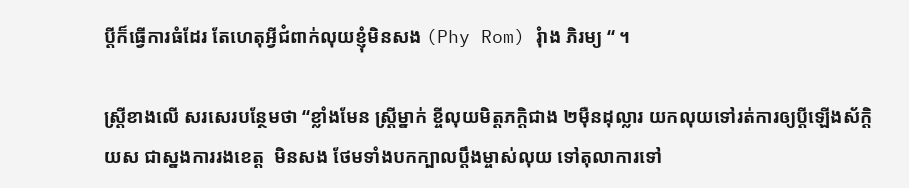ប្តីក៏ធ្វើការធំដែរ តែហេតុអ្វីជំពាក់លុយខ្ញុំមិនសង (Phy Rom) រុំាង ភិរម្យ “ ។

ស្រ្តីខាងលើ សរសេរបន្ថែមថា “ខ្លាំងមែន ស្ត្រីម្នាក់ ខ្ចីលុយមិត្តភក្តិជាង ២ម៉ឺនដុល្លារ យកលុយទៅរត់ការឲ្យប្តីឡើងស័ក្តិយស ជាស្នងការរងខេត្ត  មិនសង ថែមទាំងបកក្បាលប្តឹងម្ចាស់លុយ ទៅតុលាការទៅ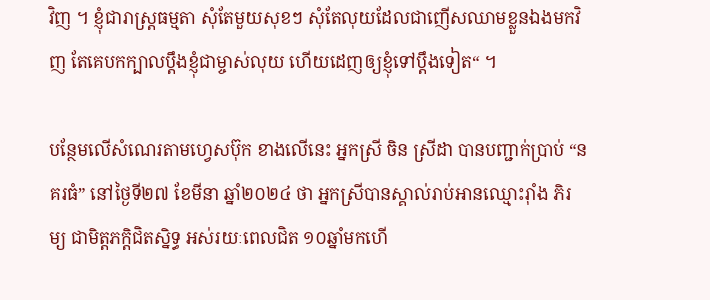វិញ ។ ខ្ញុំជារាស្ត្រធម្មតា សុំតែមួយសុខៗ សុំតែលុយដែលជាញើសឈាមខ្លួនឯងមកវិញ តែគេបកក្បាលប្តឹងខ្ញុំជាម្ចាស់លុយ ហើយដេញឲ្យខ្ញុំទៅប្ដឹងទៀត“ ។

បន្ថែមលើសំណេរតាមហ្វេសប៊ុក ខាងលើនេះ អ្នកស្រី ចិន ស្រីដា បានបញ្ជាក់ប្រាប់ “នគរធំ” នៅថ្ងៃទី២៧ ខែមីនា ឆ្នាំ២០២៤ ថា អ្នកស្រីបានស្គាល់រាប់អានឈ្មោះរ៉ាំង ភិរម្យ ជាមិត្តភក្ដិជិតស្និទ្ធ អស់រយៈពេលជិត ១០ឆ្នាំមកហើ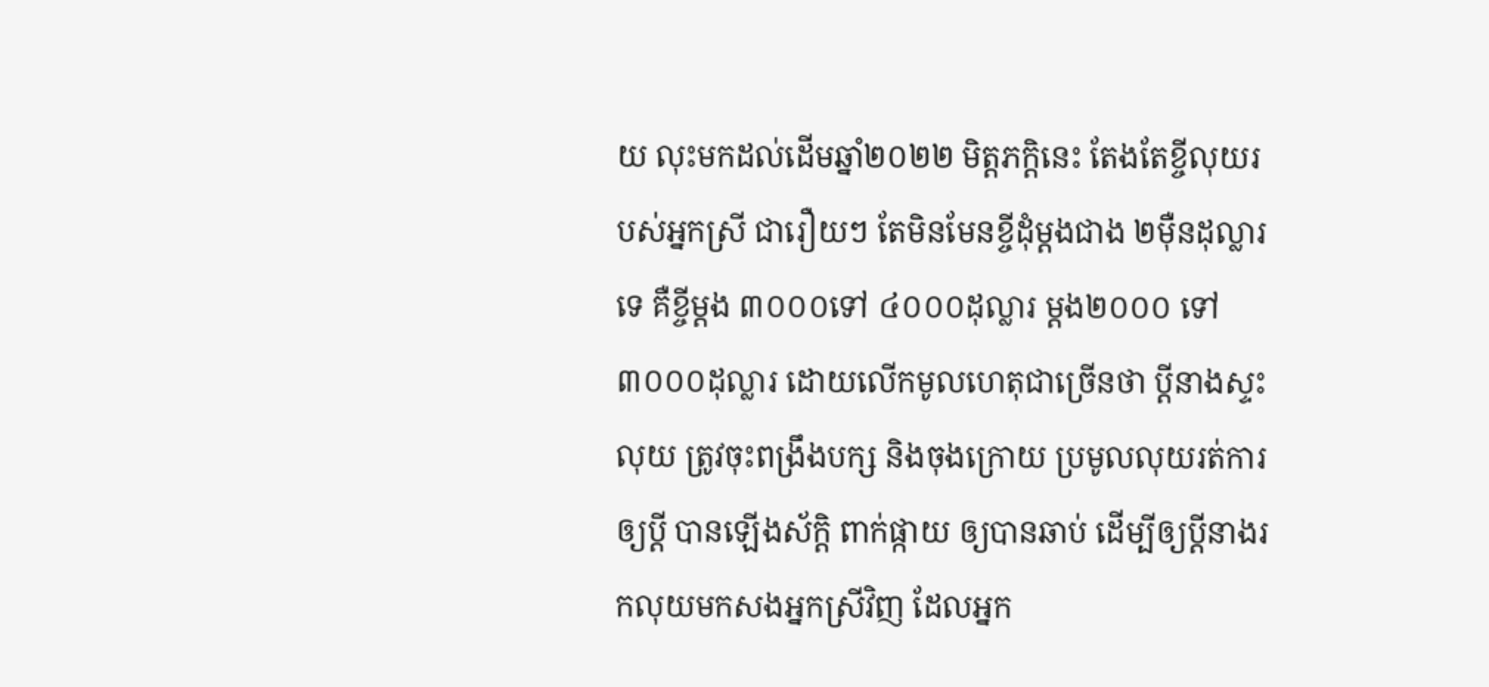យ លុះមកដល់ដើមឆ្នាំ២០២២ មិត្តភក្តិនេះ តែងតែខ្ចីលុយរបស់អ្នកស្រី ជារឿយៗ តែមិនមែនខ្ចីដុំម្ដងជាង ២ម៉ឺនដុល្លារទេ គឺខ្ចីម្ដង ៣០០០ទៅ ៤០០០ដុល្លារ ម្ដង២០០០ ទៅ៣០០០ដុល្លារ ដោយលើកមូលហេតុជាច្រើនថា ប្ដីនាងស្ទះលុយ ត្រូវចុះពង្រឹងបក្ស និងចុងក្រោយ ប្រមូលលុយរត់ការឲ្យប្ដី បានឡើងស័ក្ដិ ពាក់ផ្កាយ ឲ្យបានឆាប់ ដើម្បីឲ្យប្ដីនាងរកលុយមកសងអ្នកស្រីវិញ ដែលអ្នក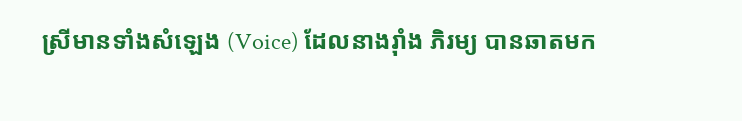ស្រីមានទាំងសំឡេង (Voice) ដែលនាងរ៉ាំង ភិរម្យ បានឆាតមក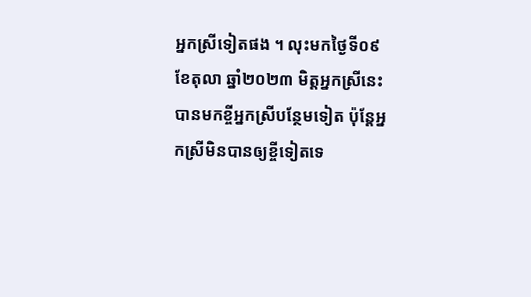អ្នកស្រីទៀតផង ។ លុះមកថ្ងៃទី០៩ ខែតុលា ឆ្នាំ២០២៣ មិត្តអ្នកស្រីនេះ បានមកខ្ចីអ្នកស្រីបន្ថែមទៀត ប៉ុន្តែអ្នកស្រីមិនបានឲ្យខ្ចីទៀតទេ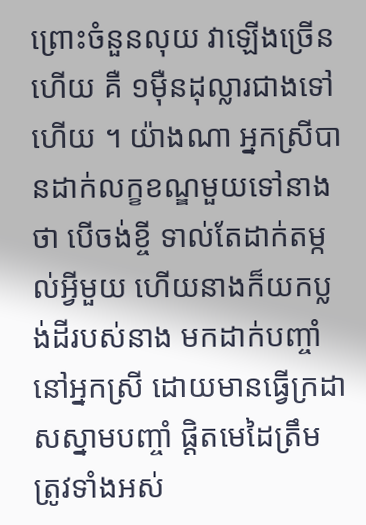ព្រោះចំនួនលុយ វាឡើងច្រើនហើយ គឺ ១ម៉ឺនដុល្លារជាងទៅហើយ ។ យ៉ាងណា អ្នកស្រីបានដាក់លក្ខខណ្ឌមួយទៅនាងថា បើចង់ខ្ចី ទាល់តែដាក់តម្កល់អ្វីមួយ ហើយនាងក៏យកប្លង់ដីរបស់នាង មកដាក់បញ្ចាំនៅអ្នកស្រី ដោយមានធ្វើក្រដាសស្នាមបញ្ចាំ ផ្ដិតមេដៃត្រឹមត្រូវទាំងអស់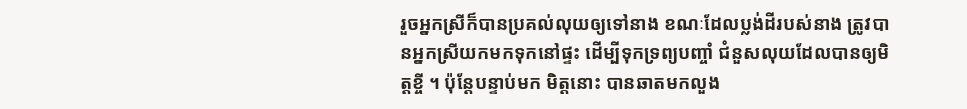រួចអ្នកស្រីក៏បានប្រគល់លុយឲ្យទៅនាង ខណៈដែលប្លង់ដីរបស់នាង ត្រូវបានអ្នកស្រីយកមកទុកនៅផ្ទះ ដើម្បីទុកទ្រព្យបញ្ចាំ ជំនួសលុយដែលបានឲ្យមិត្តខ្ចី ។ ប៉ុន្តែបន្ទាប់មក មិត្តនោះ បានឆាតមកលួង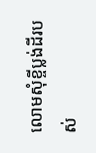លោមសុំខ្ចីប្លង់ដីរបស់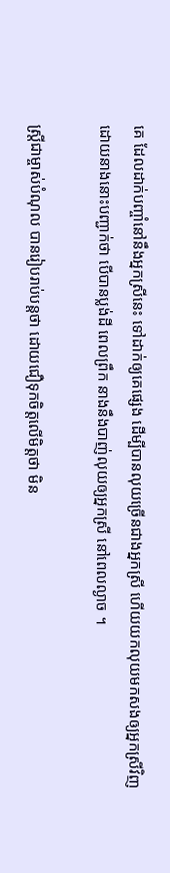គេ ដែលដាក់បញ្ចាំនៅនឹងអ្នកស្រីនេះ ទៅដាក់ឲ្យគេផ្សេង ដើម្បីបានលុយច្រើនជាងអ្នកស្រី ហើយយកលុយមកសងឲ្យអ្នកស្រីវិញ ដោយនាងនោះបញ្ជាក់ថា បើបានប្លង់ដី ពេលព្រឹក នាងនឹងបាញ់លុយឲ្យអ្នកស្រី នៅពេលល្ងាច ។

ស្រី្តជាម្ចាស់បំណុល បានរៀបរាប់បន្តថា ដោយជឿទុកចិត្តលើមិត្តថា មិន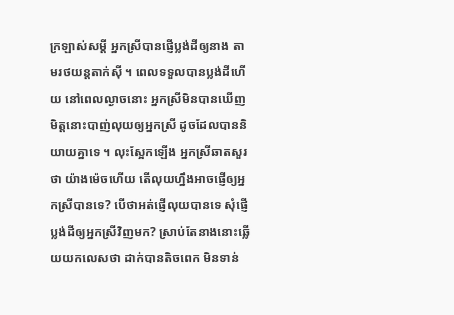ក្រឡាស់សម្ដី អ្នកស្រីបានផ្ញើប្លង់ដីឲ្យនាង តាមរថយន្តតាក់ស៊ី ។ ពេលទទួលបានប្លង់ដីហើយ នៅពេលល្ងាចនោះ អ្នកស្រីមិនបានឃើញមិត្តនោះបាញ់លុយឲ្យអ្នកសី្រ ដូចដែលបាននិយាយគ្នាទេ ។ លុះស្អែកឡើង អ្នកស្រីឆាតសួរថា យ៉ាងម៉េចហើយ តើលុយហ្នឹងអាចផ្ញើឲ្យអ្នកស្រីបានទេ? បើថាអត់ផ្ញើលុយបានទេ សុំផ្ញើប្លង់ដីឲ្យអ្នកស្រីវិញមក? ស្រាប់តែនាងនោះឆ្លើយយកលេសថា ដាក់បានតិចពេក មិនទាន់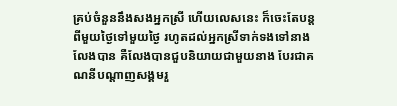គ្រប់ចំនួននឹងសងអ្នកស្រី ហើយលេសនេះ ក៏ចេះតែបន្តពីមួយថ្ងៃទៅមួយថ្ងៃ រហូតដល់អ្នកស្រីទាក់ទងទៅនាងលែងបាន គឺលែងបានជួបនិយាយជាមួយនាង បែរជាគណនីបណ្ដាញសង្គមរួ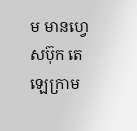ម មានហ្វេសប៊ុក តេឡេក្រាម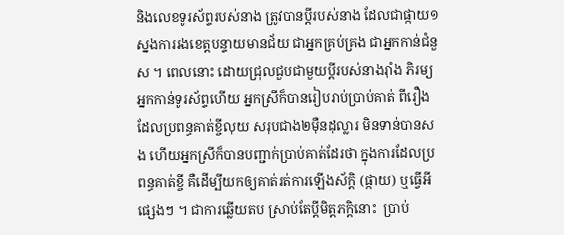និងលេខទូរស័ព្ទរបស់នាង ត្រូវបានប្ដីរបស់នាង ដែលជាផ្កាយ១ ស្នងការរងខេត្តបន្ទាយមានជ័យ ជាអ្នកគ្រប់គ្រង ជាអ្នកកាន់ជំនួស ។ ពេលនោះ ដោយជ្រុលជួបជាមួយប្ដីរបស់នាងរ៉ាំង ភិរម្យ អ្នកកាន់ទូរស័ព្ទហើយ អ្នកស្រីក៏បានរៀបរាប់ប្រាប់គាត់ ពីរឿងដែលប្រពន្ធគាត់ខ្ចីលុយ សរុបជាង២ម៉ឺនដុល្លារ មិនទាន់បានសង ហើយអ្នកស្រីក៏បានបញ្ជាក់ប្រាប់គាត់ដែរថា ក្នុងការដែលប្រពន្ធគាត់ខ្ចី គឺដើម្បីយកឲ្យគាត់រត់ការឡើងស័ក្ដិ (ផ្កាយ) ឬធ្វើអីផ្សេងៗ ។ ជាការឆ្លើយតប ស្រាប់តែប្ដីមិត្តភក្តិនោះ  ប្រាប់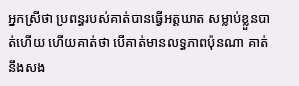អ្នកស្រីថា ប្រពន្ធរបស់គាត់បានធ្វើអត្តឃាត សម្លាប់ខ្លួនបាត់ហើយ ហើយគាត់ថា បើគាត់មានលទ្ធភាពប៉ុនណា គាត់នឹងសង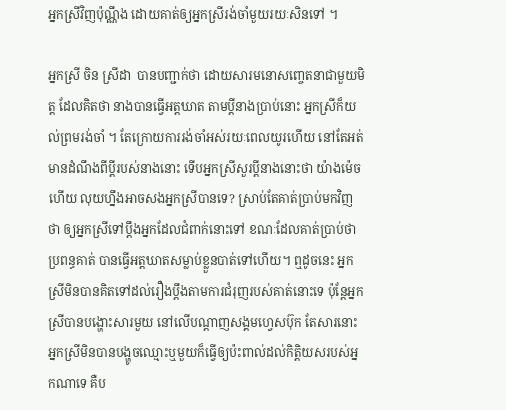អ្នកស្រីវិញប៉ុណ្ណឹង ដោយគាត់ឲ្យអ្នកស្រីរង់ចាំមួយរយៈសិនទៅ ។

អ្នកស្រី ចិន ស្រីដា  បានបញ្ជាក់ថា ដោយសារមនោសញ្ចេតនាជាមួយមិត្ត ដែលគិតថា នាងបានធ្វើអត្តឃាត តាមប្ដីនាងប្រាប់នោះ អ្នកស្រីក៏យល់ព្រមរង់ចាំ ។ តែក្រោយការរង់ចាំអស់រយៈពេលយូរហើយ នៅតែអត់មានដំណឹងពីប្ដីរបស់នាងនោះ ទើបអ្នកស្រីសួរប្ដីនាងនោះថា យ៉ាងម៉េចហើយ លុយហ្នឹងអាចសងអ្នកស្រីបានទេ? ស្រាប់តែគាត់ប្រាប់មកវិញថា ឲ្យអ្នកស្រីទៅប្ដឹងអ្នកដែលជំពាក់នោះទៅ ខណៈដែលគាត់ប្រាប់ថា ប្រពន្ធគាត់ បានធ្វើអត្តឃាតសម្លាប់ខ្លួនបាត់ទៅហើយ។ ឮដូចនេះ អ្នកស្រីមិនបានគិតទៅដល់រឿងប្ដឹងតាមការជំរុញរបស់គាត់នោះទេ ប៉ុន្តែអ្នកស្រីបានបង្ហោះសារមួយ នៅលើបណ្ដាញសង្គមហ្វេសប៊ុក តែសារនោះ អ្នកស្រីមិនបានបង្ហូចឈ្មោះឬមួយក៏ធ្វើឲ្យប៉ះពាល់ដល់កិត្តិយសរបស់អ្នកណាទេ គឺប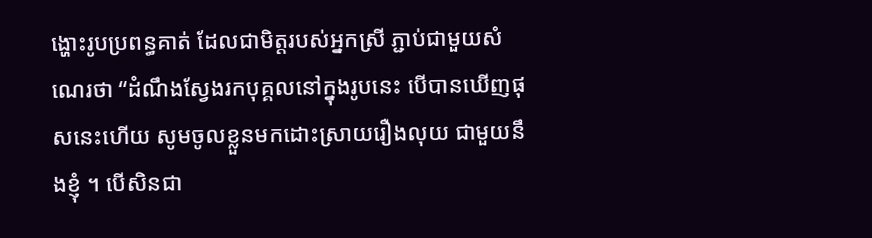ង្ហោះរូបប្រពន្ធគាត់ ដែលជាមិត្តរបស់អ្នកស្រី ភ្ជាប់ជាមួយសំណេរថា “ដំណឹងស្វែងរកបុគ្គលនៅក្នុងរូបនេះ បើបានឃើញផុសនេះហើយ សូមចូលខ្លួនមកដោះស្រាយរឿងលុយ ជាមួយនឹងខ្ញុំ ។ បើសិនជា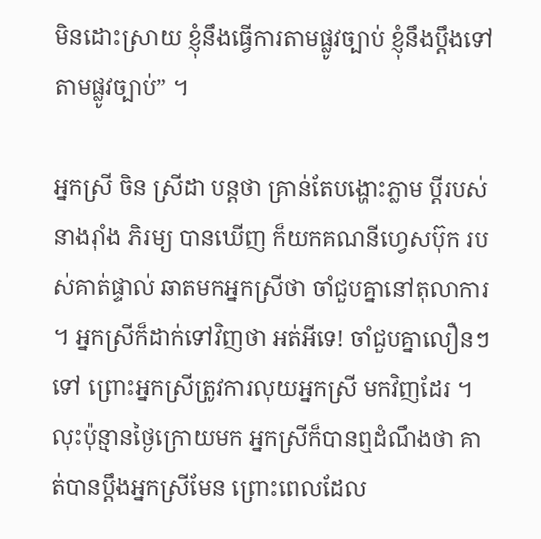មិនដោះស្រាយ ខ្ញុំនឹងធ្វើការតាមផ្លូវច្បាប់ ខ្ញុំនឹងប្ដឹងទៅតាមផ្លូវច្បាប់” ។

អ្នកស្រី ចិន ស្រីដា បន្តថា គ្រាន់តែបង្ហោះភ្លាម ប្ដីរបស់នាងរ៉ាំង ភិរម្យ បានឃើញ ក៏យកគណនីហ្វេសប៊ុក របស់គាត់ផ្ទាល់ ឆាតមកអ្នកស្រីថា ចាំជួបគ្នានៅតុលាការ ។ អ្នកស្រីក៏ដាក់ទៅវិញថា អត់អីទេ! ចាំជួបគ្នាលឿនៗទៅ ព្រោះអ្នកស្រីត្រូវការលុយអ្នកស្រី មកវិញដែរ ។ លុះប៉ុន្មានថ្ងៃក្រោយមក អ្នកស្រីក៏បានឮដំណឹងថា គាត់បានប្ដឹងអ្នកស្រីមែន ព្រោះពេលដែល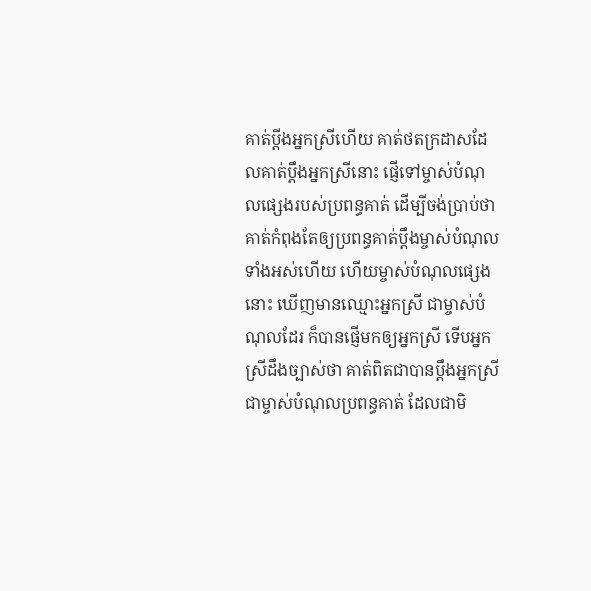គាត់ប្ដីងអ្នកស្រីហើយ គាត់ថតក្រដាសដែលគាត់ប្ដឹងអ្នកស្រីនោះ ផ្ញើទៅម្ចាស់បំណុលផ្សេងរបស់ប្រពន្ធគាត់ ដើម្បីចង់ប្រាប់ថា គាត់កំពុងតែឲ្យប្រពន្ធគាត់ប្ដឹងម្ចាស់បំណុលទាំងអស់ហើយ ហើយម្ចាស់បំណុលផ្សេងនោះ ឃើញមានឈ្មោះអ្នកស្រី ជាម្ចាស់បំណុលដែរ ក៏បានផ្ញើមកឲ្យអ្នកស្រី ទើបអ្នកស្រីដឹងច្បាស់ថា គាត់ពិតជាបានប្ដឹងអ្នកស្រី ជាម្ចាស់បំណុលប្រពន្ធគាត់ ដែលជាមិ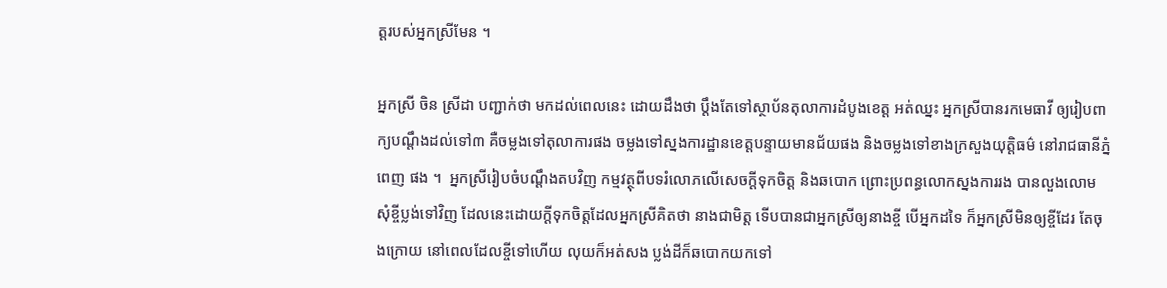ត្តរបស់អ្នកស្រីមែន ។

អ្នកស្រី ចិន ស្រីដា បញ្ជាក់ថា មកដល់ពេលនេះ ដោយដឹងថា ប្ដឹងតែទៅស្ថាប័នតុលាការដំបូងខេត្ត អត់ឈ្នះ អ្នកស្រីបានរកមេធាវី ឲ្យរៀបពាក្យបណ្ដឹងដល់ទៅ៣ គឺចម្លងទៅតុលាការផង ចម្លងទៅស្នងការដ្ឋានខេត្តបន្ទាយមានជ័យផង និងចម្លងទៅខាងក្រសួងយុត្តិធម៌ នៅរាជធានីភ្នំពេញ ផង ។  អ្នកស្រីរៀបចំបណ្ដឹងតបវិញ កម្មវត្ថុពីបទរំលោភលើសេចក្ដីទុកចិត្ត និងឆបោក ព្រោះប្រពន្ធលោកស្នងការរង បានលួងលោមសុំខ្ចីប្លង់ទៅវិញ ដែលនេះដោយក្ដីទុកចិត្តដែលអ្នកស្រីគិតថា នាងជាមិត្ត ទើបបានជាអ្នកស្រីឲ្យនាងខ្ចី បើអ្នកដទៃ ក៏អ្នកស្រីមិនឲ្យខ្ចីដែរ តែចុងក្រោយ នៅពេលដែលខ្ចីទៅហើយ លុយក៏អត់សង ប្លង់ដីក៏ឆបោកយកទៅ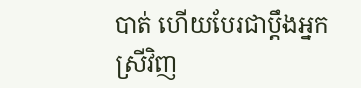បាត់ ហើយបែរជាប្ដឹងអ្នកស្រីវិញ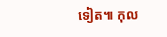ទៀត៕ កុល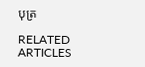បុត្រ

RELATED ARTICLES